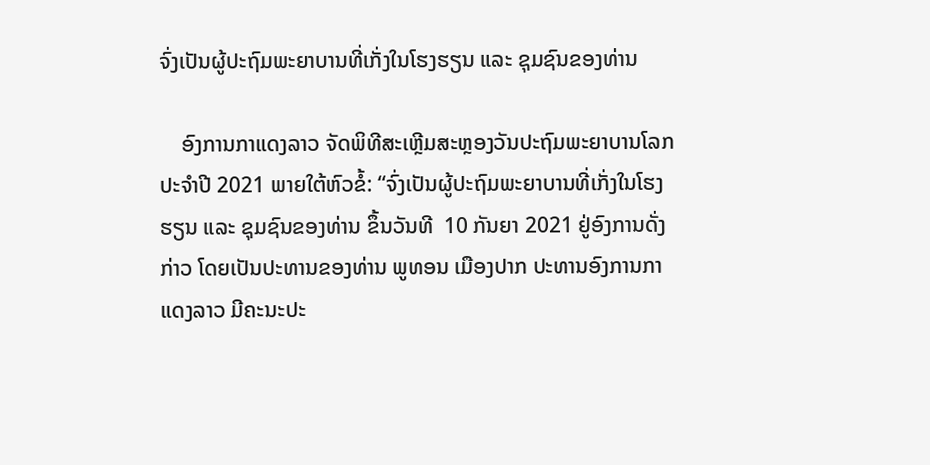ຈົ່ງເປັນຜູ້ປະຖົມພະຍາບານທີ່ເກັ່ງໃນໂຮງຮຽນ ແລະ ຊຸມຊົນຂອງທ່ານ

    ອົງການກາແດງລາວ ຈັດພິທີສະເຫຼີມສະຫຼອງວັນປະຖົມພະຍາບານໂລກ ປະຈຳປີ 2021 ພາຍໃຕ້ຫົວຂໍ້: “ຈົ່ງເປັນຜູ້ປະຖົມພະຍາບານທີ່ເກັ່ງໃນໂຮງຮຽນ ແລະ ຊຸມຊົນຂອງທ່ານ ຂຶ້ນວັນທີ  10 ກັນຍາ 2021 ຢູ່ອົງການດັ່ງກ່າວ ໂດຍເປັນປະທານຂອງທ່ານ ພູທອນ ເມືອງປາກ ປະທານອົງການກາແດງລາວ ມີຄະນະປະ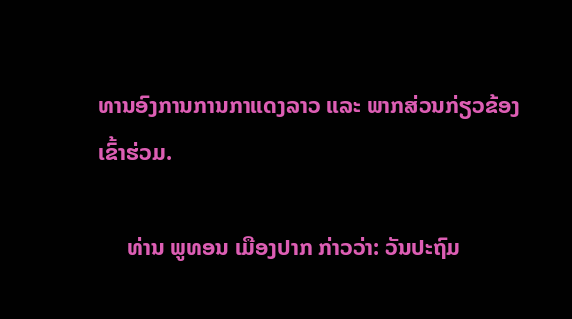ທານອົງການການກາແດງລາວ ແລະ ພາກສ່ວນກ່ຽວຂ້ອງເຂົ້າຮ່ວມ.

     ທ່ານ ພູທອນ ເມືອງປາກ ກ່າວວ່າ: ວັນປະຖົມ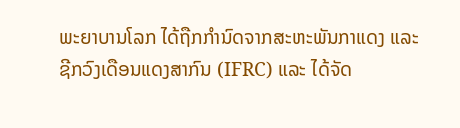ພະຍາບານໂລກ ໄດ້ຖືກກຳນົດຈາກສະຫະພັນກາແດງ ແລະ ຊີກວົງເດືອນແດງສາກົນ (IFRC) ແລະ ໄດ້ຈັດ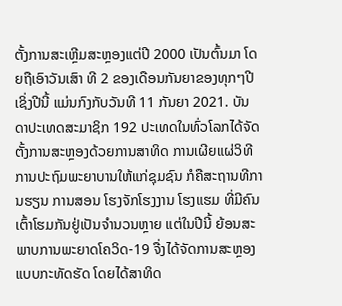ຕັ້ງການສະເຫຼີມສະຫຼອງແຕ່ປີ 2000 ເປັນຕົ້ນມາ ໂດຍຖືເອົາວັນເສົາ ທີ 2 ຂອງເດືອນກັນຍາຂອງທຸກໆປີ ເຊິ່ງປີນີ້ ແມ່ນກົງກັບວັນທີ 11 ກັນຍາ 2021. ບັນດາປະເທດສະມາຊິກ 192 ປະເທດໃນທົ່ວໂລກໄດ້ຈັດຕັ້ງການສະຫຼອງດ້ວຍການສາທິດ ການເຜີຍແຜ່ວິທີການປະຖົມພະຍາບານໃຫ້ແກ່ຊຸມຊົນ ກໍຄືສະຖານທີການຮຽນ ການສອນ ໂຮງຈັກໂຮງງານ ໂຮງແຮມ ທີ່ມີຄົນເຕົ້າໂຮມກັນຢູ່ເປັນຈໍານວນຫຼາຍ ແຕ່ໃນປີນີ້ ຍ້ອນສະພາບການພະຍາດໂຄວິດ-19 ຈື່ງໄດ້ຈັດການສະຫຼອງແບບກະທັດຮັດ ໂດຍໄດ້ສາທິດ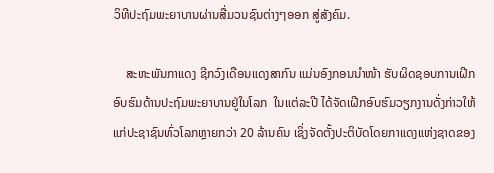ວິທີປະຖົມພະຍາບານຜ່ານສື່ມວນຊົນຕ່າງໆອອກ ສູ່ສັງຄົມ.

    ສະຫະພັນກາແດງ ຊີກວົງເດືອນແດງສາກົນ ແມ່ນອົງກອນນຳໜ້າ ຮັບຜິດຊອບການເຝີກອົບຮົມດ້ານປະຖົມພະຍາບານຢູ່ໃນໂລກ  ໃນແຕ່ລະປີ ໄດ້ຈັດເຝີກອົບຮົມວຽກງານດັ່ງກ່າວໃຫ້ແກ່ປະຊາຊົນທົ່ວໂລກຫຼາຍກວ່າ 20 ລ້ານຄົນ ເຊິ່ງຈັດຕັ້ງປະຕິບັດໂດຍກາແດງແຫ່ງຊາດຂອງ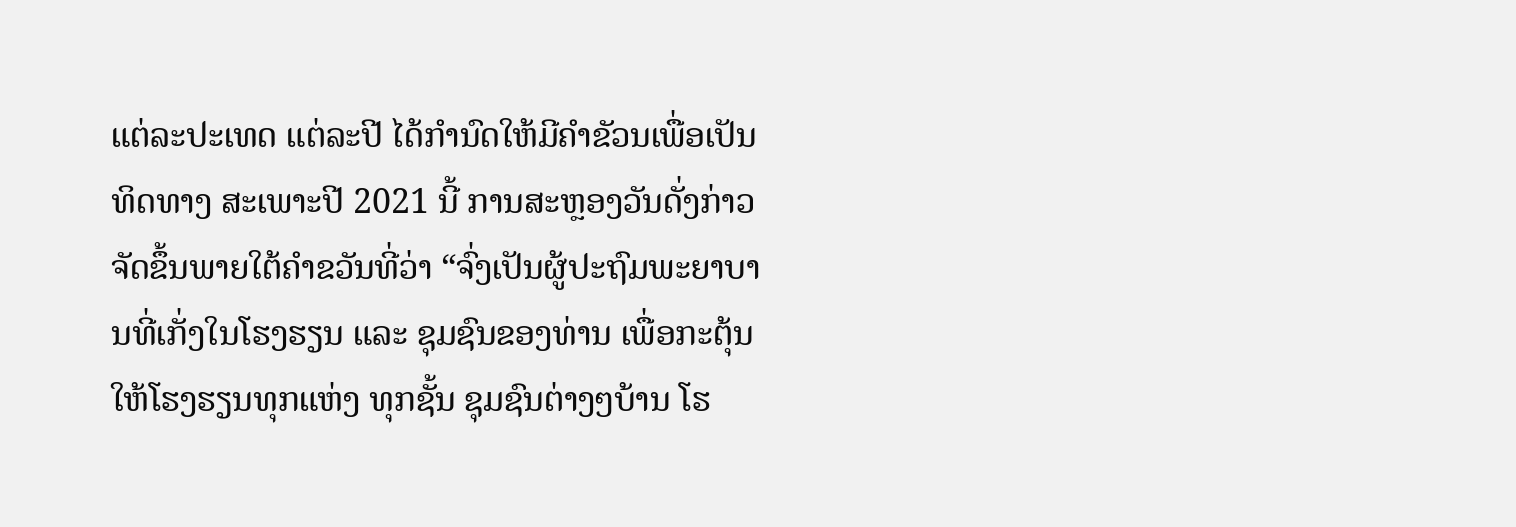ແຕ່ລະປະເທດ ແຕ່ລະປີ ໄດ້ກໍານົດໃຫ້ມີຄຳຂັວນເພື່ອເປັນທິດທາງ ສະເພາະປີ 2021 ນີ້ ການສະຫຼອງວັນດັ່ງກ່າວ ຈັດຂຶ້ນພາຍໃຕ້ຄໍາຂວັນທີ່ວ່າ “ຈົ່ງເປັນຜູ້ປະຖົມພະຍາບານທີ່ເກັ່ງໃນໂຮງຮຽນ ແລະ ຊຸມຊົນຂອງທ່ານ ເພື່ອກະຕຸ້ນໃຫ້ໂຮງຮຽນທຸກແຫ່ງ ທຸກຊັ້ນ ຊຸມຊົນຕ່າງໆບ້ານ ໂຮ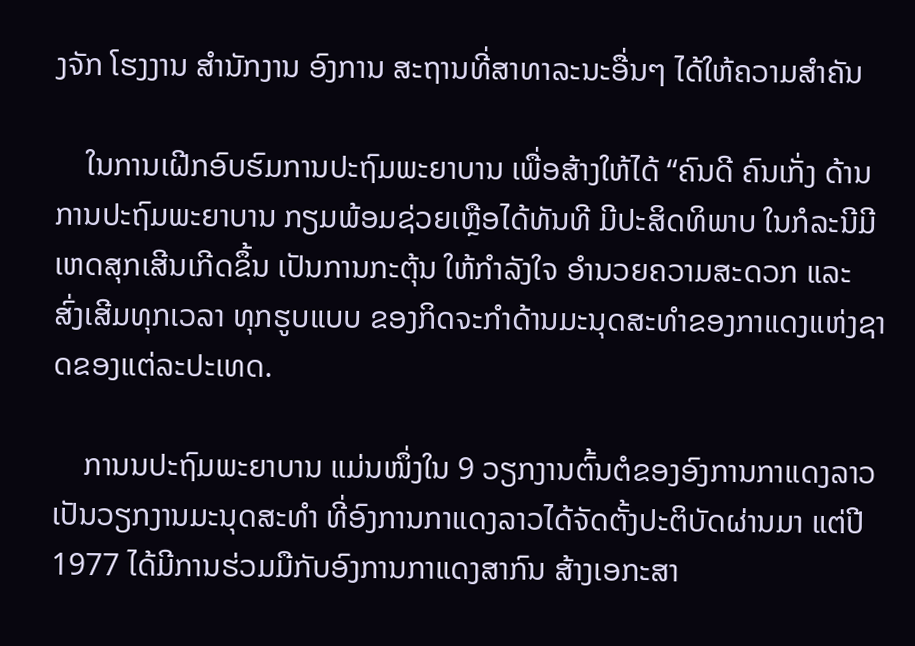ງຈັກ ໂຮງງານ ສຳນັກງານ ອົງການ ສະຖານທີ່ສາທາລະນະອື່ນໆ ໄດ້ໃຫ້ຄວາມສຳຄັນ

    ໃນການເຝີກອົບຮົມການປະຖົມພະຍາບານ ເພື່ອສ້າງໃຫ້ໄດ້ “ຄົນດີ ຄົນເກັ່ງ ດ້ານການປະຖົມພະຍາບານ ກຽມພ້ອມຊ່ວຍເຫຼືອໄດ້ທັນທີ ມີປະສິດທິພາບ ໃນກໍລະນີມີເຫດສຸກເສີນເກີດຂຶ້ນ ເປັນການກະຕຸ້ນ ໃຫ້ກຳລັງໃຈ ອຳນວຍຄວາມສະດວກ ແລະ ສົ່ງເສີມທຸກເວລາ ທຸກຮູບແບບ ຂອງກິດຈະກໍາດ້ານມະນຸດສະທຳຂອງກາແດງແຫ່ງຊາດຂອງແຕ່ລະປະເທດ.

    ການນປະຖົມພະຍາບານ ແມ່ນໜຶ່ງໃນ 9 ວຽກງານຕົ້ນຕໍຂອງອົງການກາແດງລາວ ເປັນວຽກງານມະນຸດສະທຳ ທີ່ອົງການກາແດງລາວໄດ້ຈັດຕັ້ງປະຕິບັດຜ່ານມາ ແຕ່ປີ 1977 ໄດ້ມີການຮ່ວມມືກັບອົງການກາແດງສາກົນ ສ້າງເອກະສາ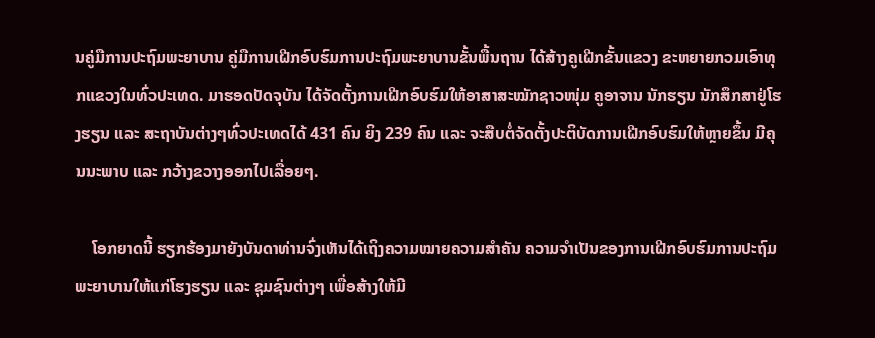ນຄູ່ມືການປະຖົມພະຍາບານ ຄູ່ມືການເຝີກອົບຮົມການປະຖົມພະຍາບານຂັ້ນພື້ນຖານ ໄດ້ສ້າງຄູເຝີກຂັ້ນແຂວງ ຂະຫຍາຍກວມເອົາທຸກແຂວງໃນທົ່ວປະເທດ. ມາຮອດປັດຈຸບັນ ໄດ້ຈັດຕັ້ງການເຝີກອົບຮົມໃຫ້ອາສາສະໝັກຊາວໜຸ່ມ ຄູອາຈານ ນັກຮຽນ ນັກສຶກສາຢູ່ໂຮງຮຽນ ແລະ ສະຖາບັນຕ່າງໆທົ່ວປະເທດໄດ້ 431 ຄົນ ຍິງ 239 ຄົນ ແລະ ຈະສືບຕໍ່ຈັດຕັ້ງປະຕິບັດການເຝີກອົບຮົມໃຫ້ຫຼາຍຂຶ້ນ ມີຄຸນນະພາບ ແລະ ກວ້າງຂວາງອອກໄປເລື່ອຍໆ.

    ໂອກຍາດນີ້ ຮຽກຮ້ອງມາຍັງບັນດາທ່ານຈົ່ງເຫັນໄດ້ເຖິງຄວາມໝາຍຄວາມສຳຄັນ ຄວາມຈຳເປັນຂອງການເຝີກອົບຮົມການປະຖົມພະຍາບານໃຫ້ແກ່ໂຮງຮຽນ ແລະ ຊຸມຊົນຕ່າງໆ ເພື່ອສ້າງໃຫ້ມີ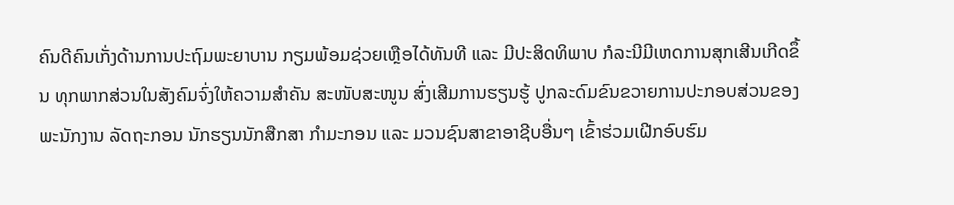ຄົນດີຄົນເກັ່ງດ້ານການປະຖົມພະຍາບານ ກຽມພ້ອມຊ່ວຍເຫຼືອໄດ້ທັນທີ ແລະ ມີປະສິດທິພາບ ກໍລະນີມີເຫດການສຸກເສີນເກີດຂຶ້ນ ທຸກພາກສ່ວນໃນສັງຄົມຈົ່ງໃຫ້ຄວາມສຳຄັນ ສະໜັບສະໜູນ ສົ່ງເສີມການຮຽນຮູ້ ປູກລະດົມຂົນຂວາຍການປະກອບສ່ວນຂອງພະນັກງານ ລັດຖະກອນ ນັກຮຽນນັກສືກສາ ກໍາມະກອນ ແລະ ມວນຊົນສາຂາອາຊີບອື່ນໆ ເຂົ້າຮ່ວມເຝີກອົບຮົມ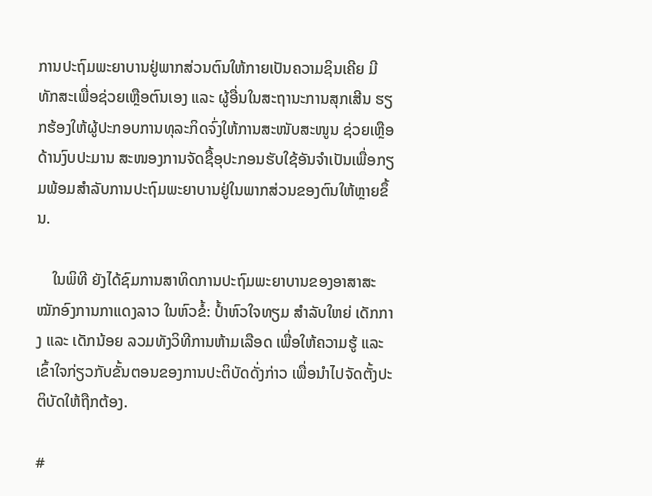ການປະຖົມພະຍາບານຢູ່ພາກສ່ວນຕົນໃຫ້ກາຍເປັນຄວາມຊິນເຄີຍ ມີທັກສະເພື່ອຊ່ວຍເຫຼືອຕົນເອງ ແລະ ຜູ້ອື່ນໃນສະຖານະການສຸກເສີນ ຮຽກຮ້ອງໃຫ້ຜູ້ປະກອບການທຸລະກິດຈົ່ງໃຫ້ການສະໜັບສະໜູນ ຊ່ວຍເຫຼືອດ້ານງົບປະມານ ສະໜອງການຈັດຊື້ອຸປະກອນຮັບໃຊ້ອັນຈຳເປັນເພື່ອກຽມພ້ອມສໍາລັບການປະຖົມພະຍາບານຢູ່ໃນພາກສ່ວນຂອງຕົນໃຫ້ຫຼາຍຂຶ້ນ.

    ໃນພິທີ ຍັງໄດ້ຊົມການສາທິດການປະຖົມພະຍາບານຂອງອາສາສະໝັກອົງການກາແດງລາວ ໃນຫົວຂໍ້: ປໍ້າຫົວໃຈທຽມ ສຳລັບໃຫຍ່ ເດັກກາງ ແລະ ເດັກນ້ອຍ ລວມທັງວິທີການຫ້າມເລືອດ ເພື່ອໃຫ້ຄວາມຮູ້ ແລະ ເຂົ້າໃຈກ່ຽວກັບຂັ້ນຕອນຂອງການປະຕິບັດດັ່ງກ່າວ ເພື່ອນຳໄປຈັດຕັ້ງປະຕິບັດໃຫ້ຖືກຕ້ອງ.

#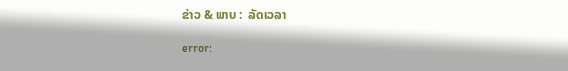ຂ່າວ & ພາບ :  ລັດເວລາ

error: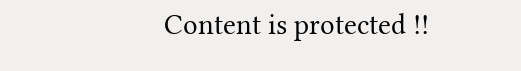Content is protected !!